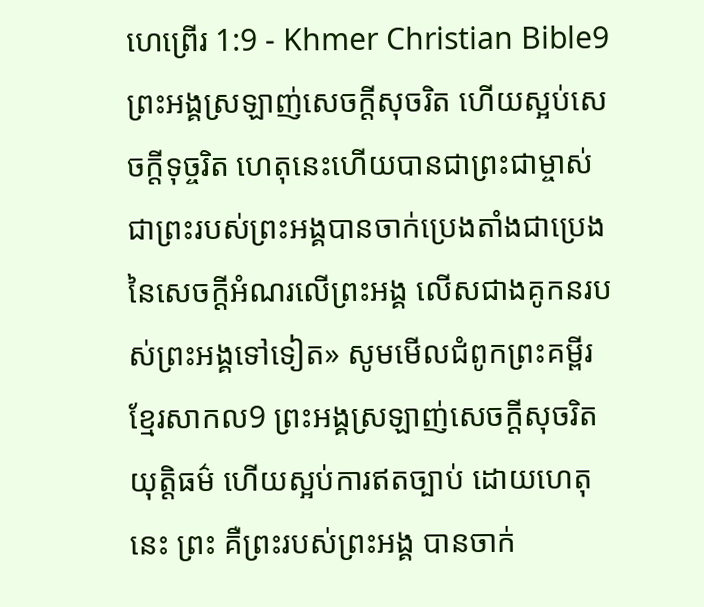ហេព្រើរ 1:9 - Khmer Christian Bible9 ព្រះអង្គស្រឡាញ់សេចក្ដីសុចរិត ហើយស្អប់សេចក្ដីទុច្ចរិត ហេតុនេះហើយបានជាព្រះជាម្ចាស់ជាព្រះរបស់ព្រះអង្គបានចាក់ប្រេងតាំងជាប្រេងនៃសេចក្ដីអំណរលើព្រះអង្គ លើសជាងគូកនរបស់ព្រះអង្គទៅទៀត» សូមមើលជំពូកព្រះគម្ពីរខ្មែរសាកល9 ព្រះអង្គស្រឡាញ់សេចក្ដីសុចរិតយុត្តិធម៌ ហើយស្អប់ការឥតច្បាប់ ដោយហេតុនេះ ព្រះ គឺព្រះរបស់ព្រះអង្គ បានចាក់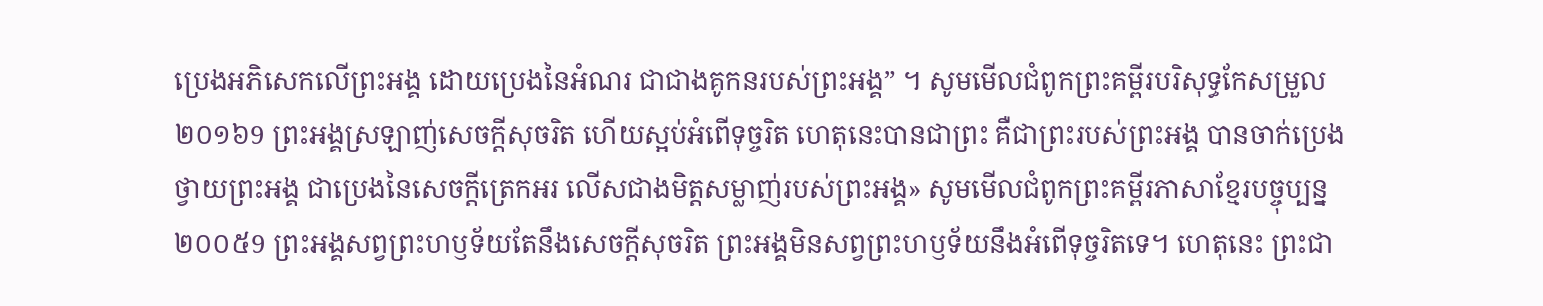ប្រេងអភិសេកលើព្រះអង្គ ដោយប្រេងនៃអំណរ ជាជាងគូកនរបស់ព្រះអង្គ” ។ សូមមើលជំពូកព្រះគម្ពីរបរិសុទ្ធកែសម្រួល ២០១៦9 ព្រះអង្គស្រឡាញ់សេចក្តីសុចរិត ហើយស្អប់អំពើទុច្ចរិត ហេតុនេះបានជាព្រះ គឺជាព្រះរបស់ព្រះអង្គ បានចាក់ប្រេងថ្វាយព្រះអង្គ ជាប្រេងនៃសេចក្តីត្រេកអរ លើសជាងមិត្តសម្លាញ់របស់ព្រះអង្គ» សូមមើលជំពូកព្រះគម្ពីរភាសាខ្មែរបច្ចុប្បន្ន ២០០៥9 ព្រះអង្គសព្វព្រះហឫទ័យតែនឹងសេចក្ដីសុចរិត ព្រះអង្គមិនសព្វព្រះហឫទ័យនឹងអំពើទុច្ចរិតទេ។ ហេតុនេះ ព្រះជា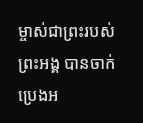ម្ចាស់ជាព្រះរបស់ព្រះអង្គ បានចាក់ប្រេងអ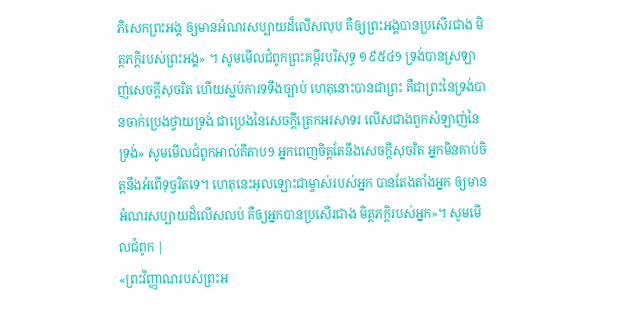ភិសេកព្រះអង្គ ឲ្យមានអំណរសប្បាយដ៏លើសលុប គឺឲ្យព្រះអង្គបានប្រសើរជាង មិត្តភក្ដិរបស់ព្រះអង្គ» ។ សូមមើលជំពូកព្រះគម្ពីរបរិសុទ្ធ ១៩៥៤9 ទ្រង់បានស្រឡាញ់សេចក្ដីសុចរិត ហើយស្អប់ការទទឹងច្បាប់ ហេតុនោះបានជាព្រះ គឺជាព្រះនៃទ្រង់បានចាក់ប្រេងថ្វាយទ្រង់ ជាប្រេងនៃសេចក្ដីត្រេកអរសាទរ លើសជាងពួកសំឡាញ់នៃទ្រង់» សូមមើលជំពូកអាល់គីតាប9 អ្នកពេញចិត្តតែនឹងសេចក្ដីសុចរិត អ្នកមិនគាប់ចិត្តនឹងអំពើទុច្ចរិតទេ។ ហេតុនេះអុលឡោះជាម្ចាស់របស់អ្នក បានតែងតាំងអ្នក ឲ្យមានអំណរសប្បាយដ៏លើសលប់ គឺឲ្យអ្នកបានប្រសើរជាង មិត្ដភក្ដិរបស់អ្នក»។ សូមមើលជំពូក |
«ព្រះវិញ្ញាណរបស់ព្រះអ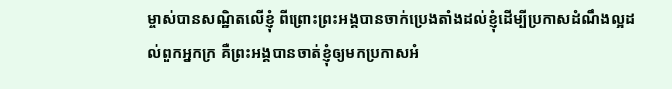ម្ចាស់បានសណ្ឋិតលើខ្ញុំ ពីព្រោះព្រះអង្គបានចាក់ប្រេងតាំងដល់ខ្ញុំដើម្បីប្រកាសដំណឹងល្អដល់ពួកអ្នកក្រ គឺព្រះអង្គបានចាត់ខ្ញុំឲ្យមកប្រកាសអំ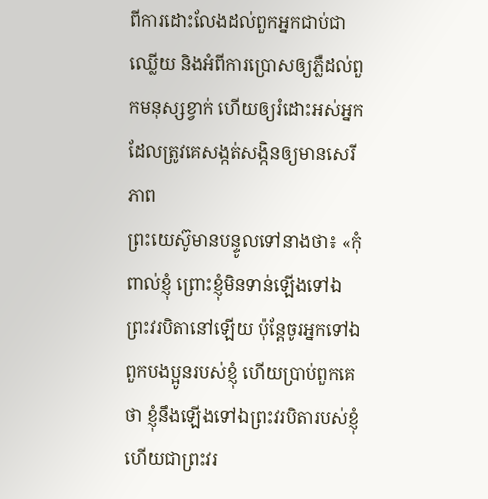ពីការដោះលែងដល់ពួកអ្នកជាប់ជាឈ្លើយ និងអំពីការប្រោសឲ្យភ្លឺដល់ពួកមនុស្សខ្វាក់ ហើយឲ្យរំដោះអស់អ្នកដែលត្រូវគេសង្កត់សង្កិនឲ្យមានសេរីភាព
ព្រះយេស៊ូមានបន្ទូលទៅនាងថា៖ «កុំពាល់ខ្ញុំ ព្រោះខ្ញុំមិនទាន់ឡើងទៅឯព្រះវរបិតានៅឡើយ ប៉ុន្ដែចូរអ្នកទៅឯពួកបងប្អូនរបស់ខ្ញុំ ហើយប្រាប់ពួកគេថា ខ្ញុំនឹងឡើងទៅឯព្រះវរបិតារបស់ខ្ញុំ ហើយជាព្រះវរ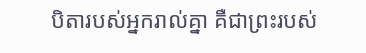បិតារបស់អ្នករាល់គ្នា គឺជាព្រះរបស់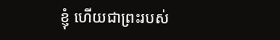ខ្ញុំ ហើយជាព្រះរបស់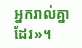អ្នករាល់គ្នាដែរ»។